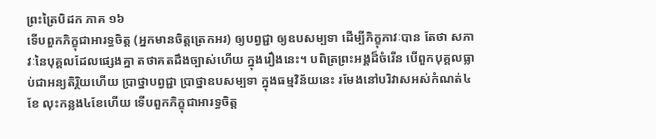ព្រះត្រៃបិដក ភាគ ១៦
ទើបពួកភិក្ខុជាអារទ្ធចិត្ត (អ្នកមានចិត្តត្រេកអរ) ឲ្យបព្វជ្ជា ឲ្យឧបសម្បទា ដើម្បីភិក្ខុភាវៈបាន តែថា សភាវៈនៃបុគ្គលដែលផ្សេងគ្នា តថាគតដឹងច្បាស់ហើយ ក្នុងរឿងនេះ។ បពិត្រព្រះអង្គដ៏ចំរើន បើពួកបុគ្គលធ្លាប់ជាអន្យតិរ្ថិយហើយ ប្រាថ្នាបព្វជ្ជា ប្រាថ្នាឧបសម្បទា ក្នុងធម្មវិន័យនេះ រមែងនៅបរិវាសអស់កំណត់៤ខែ លុះកន្លង៤ខែហើយ ទើបពួកភិក្ខុជាអារទ្ធចិត្ត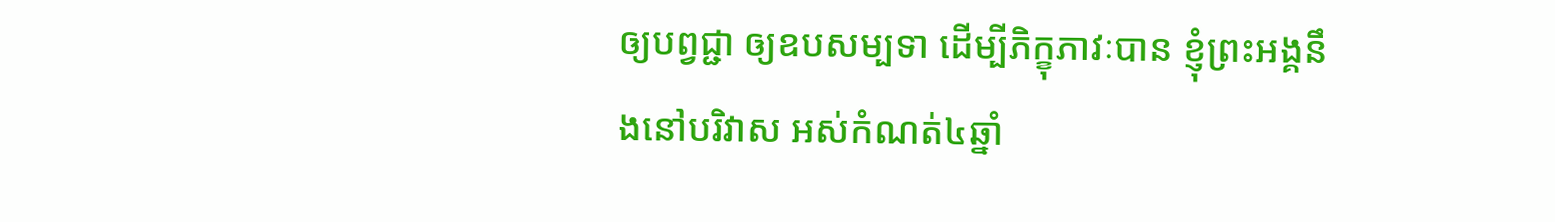ឲ្យបព្វជ្ជា ឲ្យឧបសម្បទា ដើម្បីភិក្ខុភាវៈបាន ខ្ញុំព្រះអង្គនឹងនៅបរិវាស អស់កំណត់៤ឆ្នាំ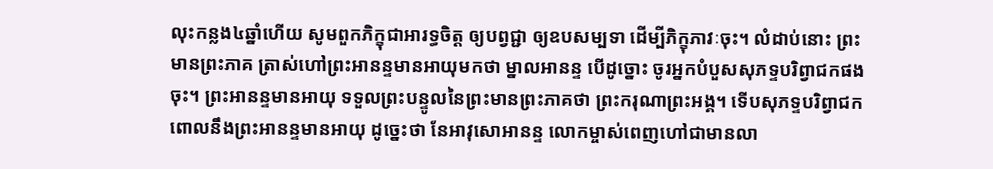លុះកន្លង៤ឆ្នាំហើយ សូមពួកភិក្ខុជាអារទ្ធចិត្ត ឲ្យបព្វជ្ជា ឲ្យឧបសម្បទា ដើម្បីភិក្ខុភាវៈចុះ។ លំដាប់នោះ ព្រះមានព្រះភាគ ត្រាស់ហៅព្រះអានន្ទមានអាយុមកថា ម្នាលអានន្ទ បើដូច្នោះ ចូរអ្នកបំបួសសុភទ្ទបរិព្វាជកផងចុះ។ ព្រះអានន្ទមានអាយុ ទទួលព្រះបន្ទូលនៃព្រះមានព្រះភាគថា ព្រះករុណាព្រះអង្គ។ ទើបសុភទ្ទបរិព្វាជក ពោលនឹងព្រះអានន្ទមានអាយុ ដូច្នេះថា នែអាវុសោអានន្ទ លោកម្ចាស់ពេញហៅជាមានលា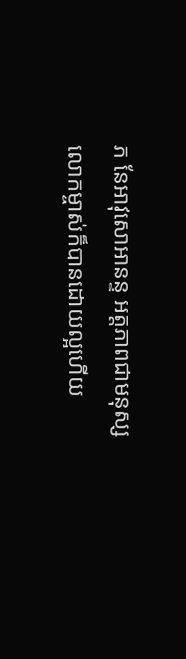ភ នែអាវុសោអានន្ទ អត្តភាពជាមនុស្ស លោកម្ចាស់ក៏បានដោយល្អហើយ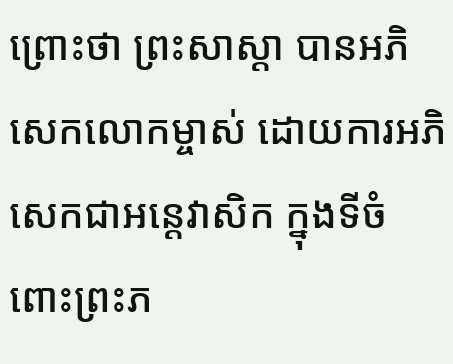ព្រោះថា ព្រះសាស្តា បានអភិសេកលោកម្ចាស់ ដោយការអភិសេកជាអន្តេវាសិក ក្នុងទីចំពោះព្រះភ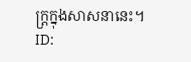ក្ត្រក្នុងសាសនានេះ។
ID: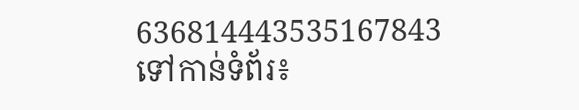636814443535167843
ទៅកាន់ទំព័រ៖